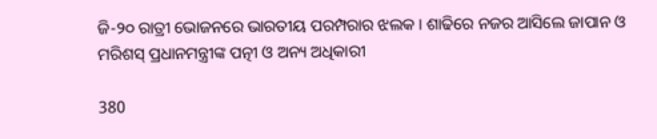ଜି-୨୦ ରାତ୍ରୀ ଭୋଜନରେ ଭାରତୀୟ ପରମ୍ପରାର ଝଲକ । ଶାଢିରେ ନଜର ଆସିଲେ ଜାପାନ ଓ ମରିଶସ୍ ପ୍ରଧାନମନ୍ତ୍ରୀଙ୍କ ପତ୍ନୀ ଓ ଅନ୍ୟ ଅଧିକାରୀ

380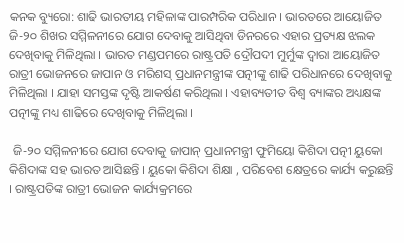କନକ ବ୍ୟୁରୋ: ଶାଢି ଭାରତୀୟ ମହିଳାଙ୍କ ପାରମ୍ପରିକ ପରିଧାନ । ଭାରତରେ ଆୟୋଜିତ ଜି-୨୦ ଶିଖର ସମ୍ମିଳନୀରେ ଯୋଗ ଦେବାକୁ ଆସିଥିବା ଡିନରରେ ଏହାର ପ୍ରତ୍ୟକ୍ଷ ଝଲକ ଦେଖିବାକୁ ମିଳିଥିଲା । ଭାରତ ମଣ୍ଡପମରେ ରାଷ୍ଟ୍ରପତି ଦ୍ରୌପଦୀ ମୁର୍ମୁଙ୍କ ଦ୍ୱାରା ଆୟୋଜିତ ରାତ୍ରୀ ଭୋଜନରେ ଜାପାନ ଓ ମରିଶସ୍ ପ୍ରଧାନମନ୍ତ୍ରୀଙ୍କ ପତ୍ନୀଙ୍କୁ ଶାଢି ପରିଧାନରେ ଦେଖିବାକୁ ମିଳିଥିଲା । ଯାହା ସମସ୍ତଙ୍କ ଦୃଷ୍ଟି ଆକର୍ଷଣ କରିଥିଲା । ଏହାବ୍ୟତୀତ ବିଶ୍ୱ ବ୍ୟାଙ୍କର ଅଧ୍ୟକ୍ଷଙ୍କ ପତ୍ନୀଙ୍କୁ ମଧ୍ୟ ଶାଢିରେ ଦେଖିବାକୁ ମିଳିଥିଲା ।

 ଜି-୨୦ ସମ୍ମିଳନୀରେ ଯୋଗ ଦେବାକୁ ଜାପାନ୍ ପ୍ରଧାନମନ୍ତ୍ରୀ ଫୁମିୟୋ କିଶିଦା ପତ୍ନୀ ୟୁକୋ କିଶିଦାଙ୍କ ସହ ଭାରତ ଆସିଛନ୍ତି । ୟୁକୋ କିଶିଦା ଶିକ୍ଷା , ପରିବେଶ କ୍ଷେତ୍ରରେ କାର୍ଯ୍ୟ କରୁଛନ୍ତି । ରାଷ୍ଟ୍ରପତିଙ୍କ ରାତ୍ରୀ ଭୋଜନ କାର୍ଯ୍ୟକ୍ରମରେ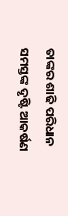ତାଙ୍କର ଶାଢି ପରିଧାନ ସମସ୍ତଙ୍କ ଦୃଷ୍ଟି ଆକର୍ଷଣ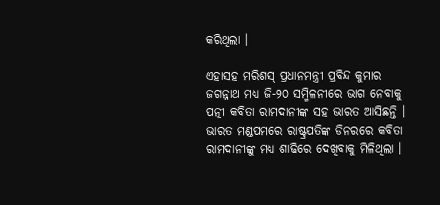କରିଥିଲା ।

ଏହାସହ ମରିଶସ୍ ପ୍ରଧାନମନ୍ତ୍ରୀ ପ୍ରବିନ୍ଦ କୁମାର ଜଗନ୍ନାଥ ମଧ୍ୟ ଜି-୨୦ ସମ୍ମିଳନୀରେ ଭାଗ ନେବାକୁ ପତ୍ନୀ କବିତା ରାମଦାନୀଙ୍କ ସହ ଭାରତ ଆସିଛନ୍ତି । ଭାରତ ମଣ୍ଡପମରେ ରାଷ୍ଟ୍ରପତିଙ୍କ ଡିନରରେ କବିତା ରାମଦାନୀଙ୍କୁ ମଧ୍ୟ ଶାଢିରେ ଦେଖିବାକୁ ମିଳିଥିଲା ।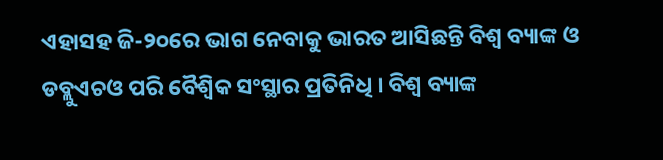ଏହାସହ ଜି-୨୦ରେ ଭାଗ ନେବାକୁ ଭାରତ ଆସିଛନ୍ତି ବିଶ୍ୱ ବ୍ୟାଙ୍କ ଓ ଡବ୍ଲୁଏଚଓ ପରି ବୈଶ୍ୱିକ ସଂସ୍ଥାର ପ୍ରତିନିଧି । ବିଶ୍ୱ ବ୍ୟାଙ୍କ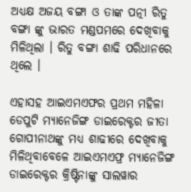ଅଧ୍ୟକ୍ଷ ଅଜୟ ବଙ୍ଗା ଓ ତାଙ୍କ ପତ୍ନୀ ରିତୁ ବଙ୍ଗା ଙ୍କୁ ଭାରତ ମଣ୍ଡପମରେ ଦେଖିବାକୁ ମିଳିଥିଲା । ରିତୁ ବଙ୍ଗା ଶାଢି ପରିଧାନରେ ଥିଲେ ।

ଏହାସହ ଆଇଏମଏଫର ପ୍ରଥମ ମହିଳା ଡେପୁଟି ମ୍ୟାନେଜିଙ୍ଗ ଡାଇରେକ୍ଟର ଜୀତା ଗୋପୀନାଥଙ୍କୁ ମଧ୍ୟ ଶାଢୀରେ ଦେଖିବାକୁ ମିଳିଥିବାବେଳେ ଆଇଏମଏଫ୍ର ମ୍ୟାନେଜିଙ୍ଗ ଡାଇରେକ୍ଟର କ୍ରିଷ୍ଟିନାଙ୍କୁ ସାଲୱାର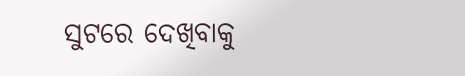ସୁଟରେ ଦେଖିବାକୁ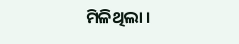ମିଳିଥିଲା ।